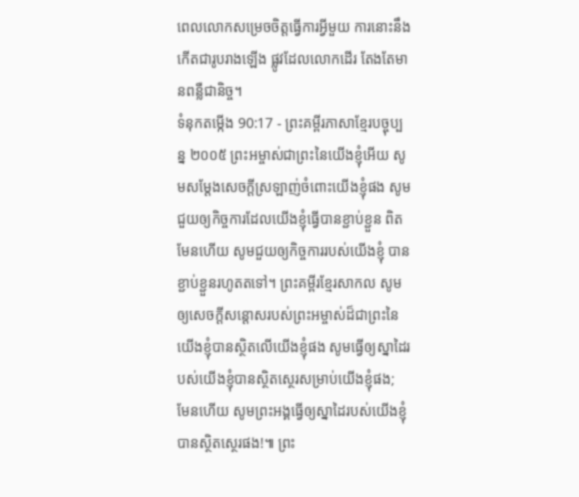ពេលលោកសម្រេចចិត្តធ្វើការអ្វីមួយ ការនោះនឹងកើតជារូបរាងឡើង ផ្លូវដែលលោកដើរ តែងតែមានពន្លឺជានិច្ច។
ទំនុកតម្កើង 90:17 - ព្រះគម្ពីរភាសាខ្មែរបច្ចុប្បន្ន ២០០៥ ព្រះអម្ចាស់ជាព្រះនៃយើងខ្ញុំអើយ សូមសម្តែងសេចក្ដីស្រឡាញ់ចំពោះយើងខ្ញុំផង សូមជួយឲ្យកិច្ចការដែលយើងខ្ញុំធ្វើបានខ្ជាប់ខ្ជួន ពិតមែនហើយ សូមជួយឲ្យកិច្ចការរបស់យើងខ្ញុំ បានខ្ជាប់ខ្ជួនរហូតតទៅ។ ព្រះគម្ពីរខ្មែរសាកល សូមឲ្យសេចក្ដីសន្ដោសរបស់ព្រះអម្ចាស់ដ៏ជាព្រះនៃយើងខ្ញុំបានស្ថិតលើយើងខ្ញុំផង សូមធ្វើឲ្យស្នាដៃរបស់យើងខ្ញុំបានស្ថិតស្ថេរសម្រាប់យើងខ្ញុំផង; មែនហើយ សូមព្រះអង្គធ្វើឲ្យស្នាដៃរបស់យើងខ្ញុំបានស្ថិតស្ថេរផង!៕ ព្រះ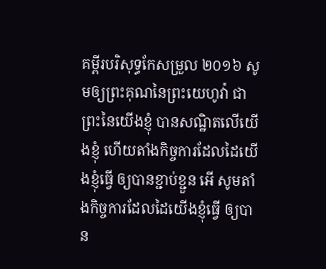គម្ពីរបរិសុទ្ធកែសម្រួល ២០១៦ សូមឲ្យព្រះគុណនៃព្រះយេហូវ៉ា ជាព្រះនៃយើងខ្ញុំ បានសណ្ឋិតលើយើងខ្ញុំ ហើយតាំងកិច្ចការដែលដៃយើងខ្ញុំធ្វើ ឲ្យបានខ្ជាប់ខ្ជួន អើ សូមតាំងកិច្ចការដែលដៃយើងខ្ញុំធ្វើ ឲ្យបាន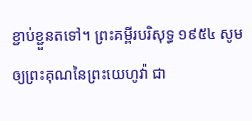ខ្ជាប់ខ្ជួនតទៅ។ ព្រះគម្ពីរបរិសុទ្ធ ១៩៥៤ សូមឲ្យព្រះគុណនៃព្រះយេហូវ៉ា ជា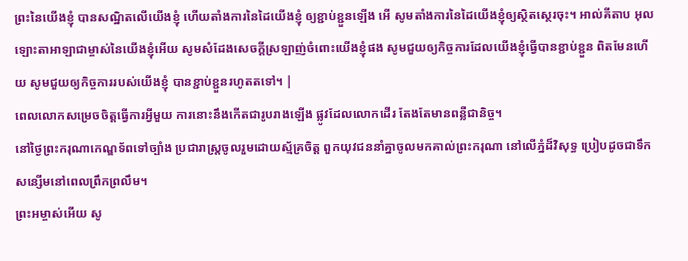ព្រះនៃយើងខ្ញុំ បានសណ្ឋិតលើយើងខ្ញុំ ហើយតាំងការនៃដៃយើងខ្ញុំ ឲ្យខ្ជាប់ខ្ជួនឡើង អើ សូមតាំងការនៃដៃយើងខ្ញុំឲ្យស្ថិតស្ថេរចុះ។ អាល់គីតាប អុលឡោះតាអាឡាជាម្ចាស់នៃយើងខ្ញុំអើយ សូមសំដែងសេចក្ដីស្រឡាញ់ចំពោះយើងខ្ញុំផង សូមជួយឲ្យកិច្ចការដែលយើងខ្ញុំធ្វើបានខ្ជាប់ខ្ជួន ពិតមែនហើយ សូមជួយឲ្យកិច្ចការរបស់យើងខ្ញុំ បានខ្ជាប់ខ្ជួនរហូតតទៅ។ |
ពេលលោកសម្រេចចិត្តធ្វើការអ្វីមួយ ការនោះនឹងកើតជារូបរាងឡើង ផ្លូវដែលលោកដើរ តែងតែមានពន្លឺជានិច្ច។
នៅថ្ងៃព្រះករុណាកេណ្ឌទ័ពទៅច្បាំង ប្រជារាស្ត្រចូលរួមដោយស្ម័គ្រចិត្ត ពួកយុវជននាំគ្នាចូលមកគាល់ព្រះករុណា នៅលើភ្នំដ៏វិសុទ្ធ ប្រៀបដូចជាទឹកសន្សើមនៅពេលព្រឹកព្រលឹម។
ព្រះអម្ចាស់អើយ សូ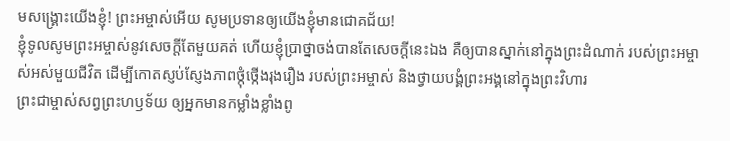មសង្គ្រោះយើងខ្ញុំ! ព្រះអម្ចាស់អើយ សូមប្រទានឲ្យយើងខ្ញុំមានជោគជ័យ!
ខ្ញុំទូលសូមព្រះអម្ចាស់នូវសេចក្ដីតែមួយគត់ ហើយខ្ញុំប្រាថ្នាចង់បានតែសេចក្ដីនេះឯង គឺឲ្យបានស្នាក់នៅក្នុងព្រះដំណាក់ របស់ព្រះអម្ចាស់អស់មួយជីវិត ដើម្បីកោតស្ញប់ស្ញែងភាពថ្កុំថ្កើងរុងរឿង របស់ព្រះអម្ចាស់ និងថ្វាយបង្គំព្រះអង្គនៅក្នុងព្រះវិហារ
ព្រះជាម្ចាស់សព្វព្រះហឫទ័យ ឲ្យអ្នកមានកម្លាំងខ្លាំងពូ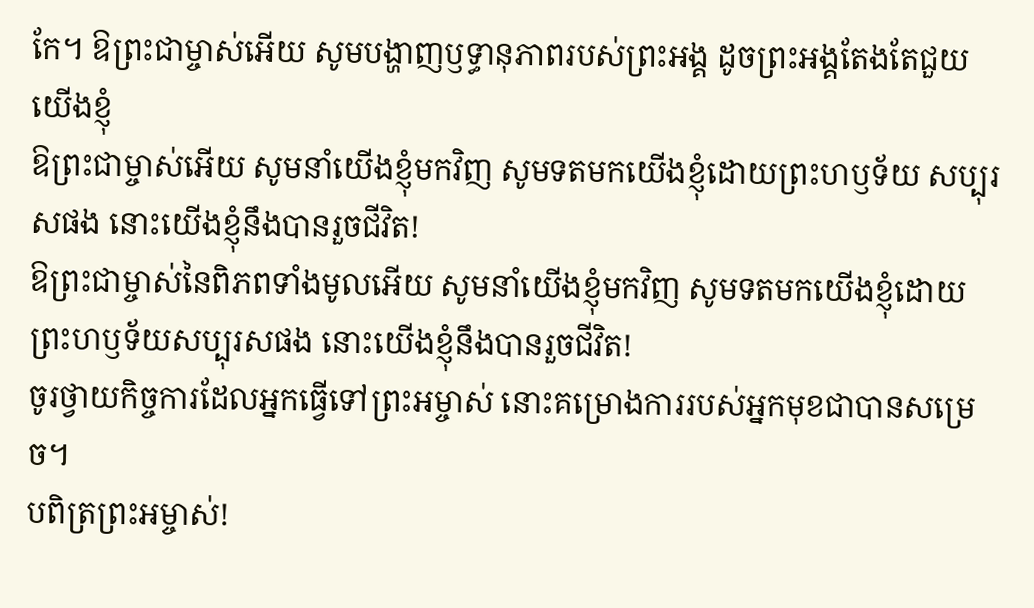កែ។ ឱព្រះជាម្ចាស់អើយ សូមបង្ហាញឫទ្ធានុភាពរបស់ព្រះអង្គ ដូចព្រះអង្គតែងតែជួយយើងខ្ញុំ
ឱព្រះជាម្ចាស់អើយ សូមនាំយើងខ្ញុំមកវិញ សូមទតមកយើងខ្ញុំដោយព្រះហឫទ័យ សប្បុរសផង នោះយើងខ្ញុំនឹងបានរួចជីវិត!
ឱព្រះជាម្ចាស់នៃពិភពទាំងមូលអើយ សូមនាំយើងខ្ញុំមកវិញ សូមទតមកយើងខ្ញុំដោយ ព្រះហឫទ័យសប្បុរសផង នោះយើងខ្ញុំនឹងបានរួចជីវិត!
ចូរថ្វាយកិច្ចការដែលអ្នកធ្វើទៅព្រះអម្ចាស់ នោះគម្រោងការរបស់អ្នកមុខជាបានសម្រេច។
បពិត្រព្រះអម្ចាស់!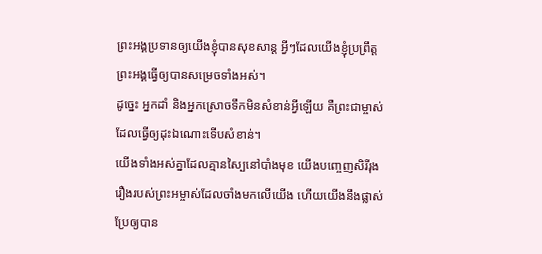ព្រះអង្គប្រទានឲ្យយើងខ្ញុំបានសុខសាន្ត អ្វីៗដែលយើងខ្ញុំប្រព្រឹត្ត ព្រះអង្គធ្វើឲ្យបានសម្រេចទាំងអស់។
ដូច្នេះ អ្នកដាំ និងអ្នកស្រោចទឹកមិនសំខាន់អ្វីឡើយ គឺព្រះជាម្ចាស់ដែលធ្វើឲ្យដុះឯណោះទើបសំខាន់។
យើងទាំងអស់គ្នាដែលគ្មានស្បៃនៅបាំងមុខ យើងបញ្ចេញសិរីរុងរឿងរបស់ព្រះអម្ចាស់ដែលចាំងមកលើយើង ហើយយើងនឹងផ្លាស់ប្រែឲ្យបាន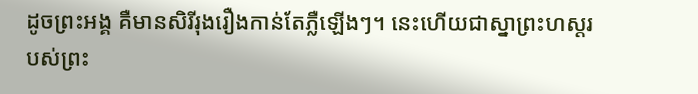ដូចព្រះអង្គ គឺមានសិរីរុងរឿងកាន់តែភ្លឺឡើងៗ។ នេះហើយជាស្នាព្រះហស្ដរបស់ព្រះ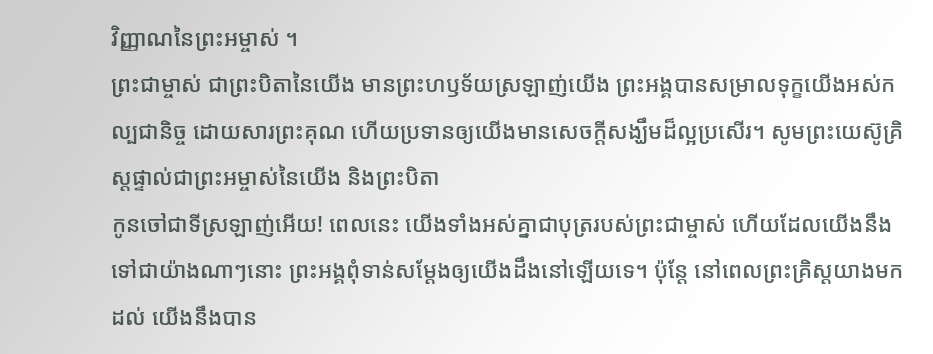វិញ្ញាណនៃព្រះអម្ចាស់ ។
ព្រះជាម្ចាស់ ជាព្រះបិតានៃយើង មានព្រះហឫទ័យស្រឡាញ់យើង ព្រះអង្គបានសម្រាលទុក្ខយើងអស់កល្បជានិច្ច ដោយសារព្រះគុណ ហើយប្រទានឲ្យយើងមានសេចក្ដីសង្ឃឹមដ៏ល្អប្រសើរ។ សូមព្រះយេស៊ូគ្រិស្តផ្ទាល់ជាព្រះអម្ចាស់នៃយើង និងព្រះបិតា
កូនចៅជាទីស្រឡាញ់អើយ! ពេលនេះ យើងទាំងអស់គ្នាជាបុត្ររបស់ព្រះជាម្ចាស់ ហើយដែលយើងនឹងទៅជាយ៉ាងណាៗនោះ ព្រះអង្គពុំទាន់សម្តែងឲ្យយើងដឹងនៅឡើយទេ។ ប៉ុន្តែ នៅពេលព្រះគ្រិស្តយាងមកដល់ យើងនឹងបាន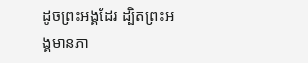ដូចព្រះអង្គដែរ ដ្បិតព្រះអង្គមានភា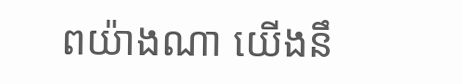ពយ៉ាងណា យើងនឹ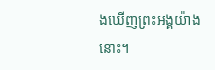ងឃើញព្រះអង្គយ៉ាងនោះ។